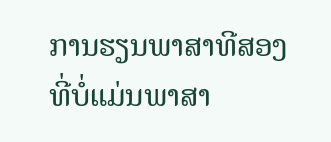ການຮຽນພາສາທີສອງທີ່ບໍ່ແມ່ນພາສາ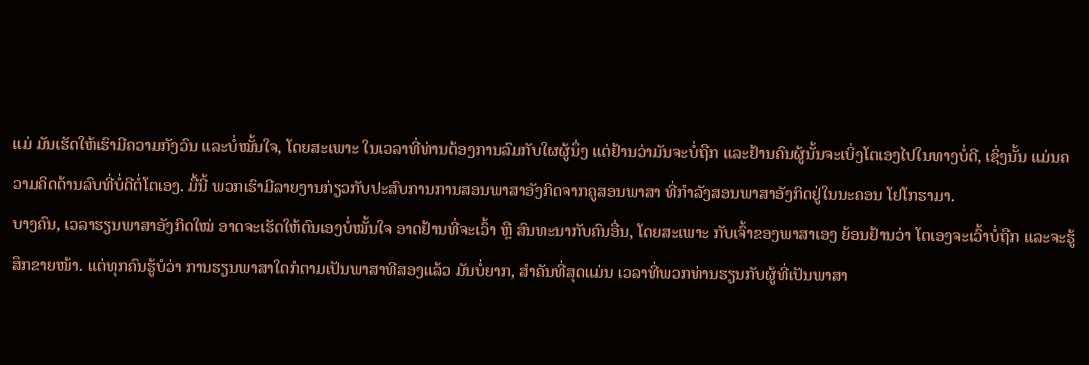ແມ່ ມັນເຮັດໃຫ້ເຮົາມີຄວາມກັງວົນ ແລະບໍ່ໝັ້ນໃຈ, ໂດຍສະເພາະ ໃນເວລາທີ່ທ່ານຕ້ອງການລົມກັບໃຜຜູ້ນຶ່ງ ແຕ່ຢ້ານວ່າມັນຈະບໍ່ຖືກ ແລະຢ້ານຄົນຜູ້ນັ້ນຈະເບິ່ງໂຕເອງໄປໃນທາງບໍ່ດີ, ເຊິ່ງນັ້ນ ແມ່ນຄວາມຄິດດ້ານລົບທີ່ບໍ່ດີຕໍ່ໂຕເອງ. ມື້ນີ້ ພວກເຮົາມີລາຍງານກ່ຽວກັບປະສົບການການສອນພາສາອັງກິດຈາກຄູສອນພາສາ ທີ່ກໍາລັງສອນພາສາອັງກິດຢູ່ໃນນະຄອນ ໂຢໂກຮາມາ.
ບາງຄົນ, ເວລາຮຽນພາສາອັງກິດໃໝ່ ອາດຈະເຮັດໃຫ້ຕົນເອງບໍ່ໝັ້ນໃຈ ອາດຢ້ານທີ່ຈະເວົ້າ ຫຼື ສົນທະນາກັບຄົນອື່ນ, ໂດຍສະເພາະ ກັບເຈົ້າຂອງພາສາເອງ ຍ້ອນຢ້ານວ່າ ໂຕເອງຈະເວົ້າບໍ່ຖືກ ແລະຈະຮູ້ສຶກຂາຍໜ້າ. ແຕ່ທຸກຄົນຮູ້ບໍວ່າ ການຮຽນພາສາໃດກໍຕາມເປັນພາສາທີສອງແລ້ວ ມັນບໍ່ຍາກ, ສໍາຄັນທີ່ສຸດແມ່ນ ເວລາທີ່ພວກທ່ານຮຽນກັບຜູ້ທີ່ເປັນພາສາ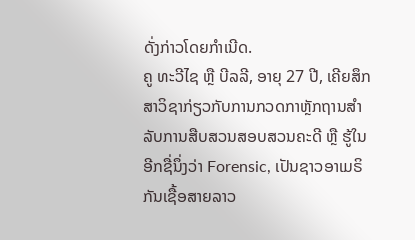ດັ່ງກ່າວໂດຍກໍາເນີດ.
ຄູ ທະວີໄຊ ຫຼື ບີລລີ, ອາຍຸ 27 ປີ, ເຄີຍສຶກສາວິຊາກ່ຽວກັບການກວດກາຫຼັກຖານສໍາລັບການສືບສວນສອບສວນຄະດີ ຫຼື ຮູ້ໃນອີກຊື່ນຶ່ງວ່າ Forensic, ເປັນຊາວອາເມຣິກັນເຊື້ອສາຍລາວ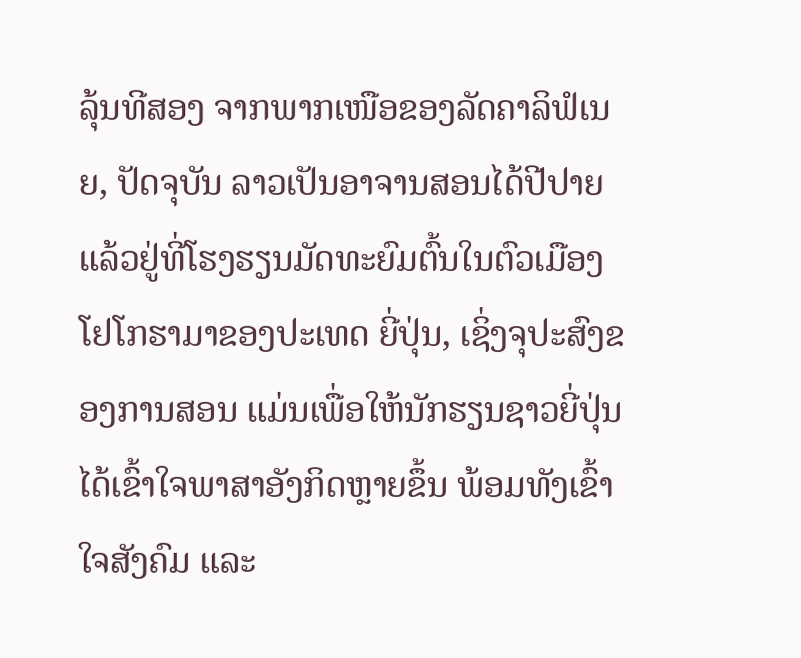ລຸ້ນທີສອງ ຈາກພາກເໜືອຂອງລັດຄາລິຟໍເນຍ, ປັດຈຸບັນ ລາວເປັນອາຈານສອນໄດ້ປີປາຍແລ້ວຢູ່ທີ່ໂຮງຮຽນມັດທະຍົມຕົ້ນໃນຕົວເມືອງໂຢໂກຮາມາຂອງປະເທດ ຍີ່ປຸ່ນ, ເຊິ່ງຈຸປະສົງຂອງການສອນ ແມ່ນເພື່ອໃຫ້ນັກຮຽນຊາວຍີ່ປຸ່ນໄດ້ເຂົ້າໃຈພາສາອັງກິດຫຼາຍຂຶ້ນ ພ້ອມທັງເຂົ້າໃຈສັງຄົມ ແລະ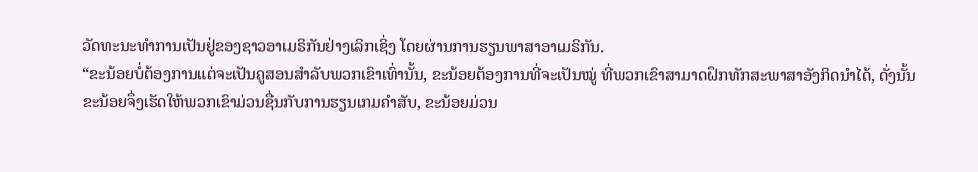ວັດທະນະທໍາການເປັນຢູ່ຂອງຊາວອາເມຣິກັນຢ່າງເລິກເຊິ່ງ ໂດຍຜ່ານການຮຽນພາສາອາເມຣິກັນ.
“ຂະນ້ອຍບໍ່ຕ້ອງການແຕ່ຈະເປັນຄູສອນສໍາລັບພວກເຂົາເທົ່ານັ້ນ, ຂະນ້ອຍຕ້ອງການທີ່ຈະເປັນໝູ່ ທີ່ພວກເຂົາສາມາດຝຶກທັກສະພາສາອັງກິດນໍາໄດ້, ດັ່ງນັ້ນ ຂະນ້ອຍຈຶ່ງເຮັດໃຫ້ພວກເຂົາມ່ວນຊື່ນກັບການຮຽນເກມຄໍາສັບ, ຂະນ້ອຍມ່ວນ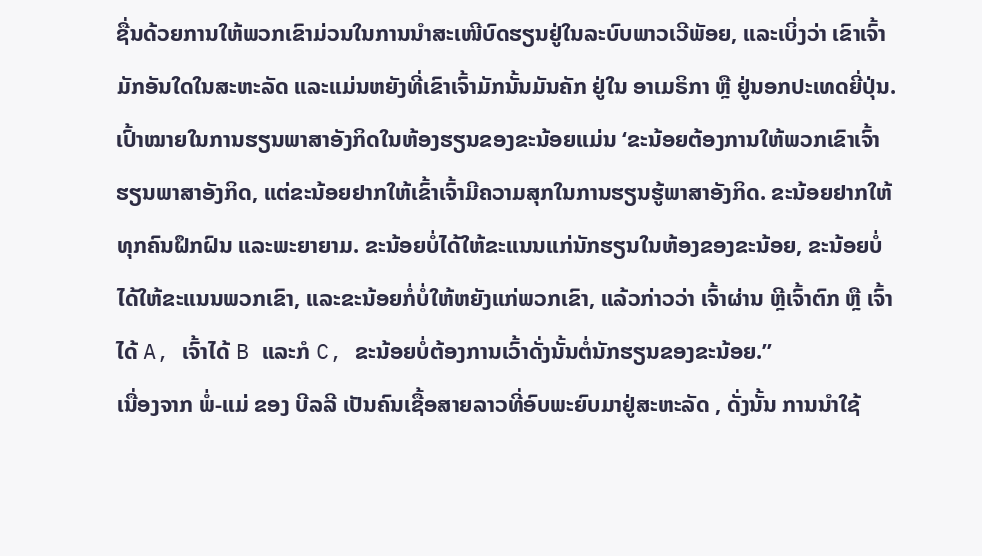ຊື່ນດ້ວຍການໃຫ້ພວກເຂົາມ່ວນໃນການນໍາສະເໜີບົດຮຽນຢູ່ໃນລະບົບພາວເວີພັອຍ, ແລະເບິ່ງວ່າ ເຂົາເຈົ້າມັກອັນໃດໃນສະຫະລັດ ແລະແມ່ນຫຍັງທີ່ເຂົາເຈົ້າມັກນັ້ນມັນຄັກ ຢູ່ໃນ ອາເມຣິກາ ຫຼື ຢູ່ນອກປະເທດຍີ່ປຸ່ນ. ເປົ້າໝາຍໃນການຮຽນພາສາອັງກິດໃນຫ້ອງຮຽນຂອງຂະນ້ອຍແມ່ນ ‘ຂະນ້ອຍຕ້ອງການໃຫ້ພວກເຂົາເຈົ້າຮຽນພາສາອັງກິດ, ແຕ່ຂະນ້ອຍຢາກໃຫ້ເຂົ້າເຈົ້າມີຄວາມສຸກໃນການຮຽນຮູ້ພາສາອັງກິດ. ຂະນ້ອຍຢາກໃຫ້ທຸກຄົນຝຶກຝົນ ແລະພະຍາຍາມ. ຂະນ້ອຍບໍ່ໄດ້ໃຫ້ຂະແນນແກ່ນັກຮຽນໃນຫ້ອງຂອງຂະນ້ອຍ, ຂະນ້ອຍບໍ່ໄດ້ໃຫ້ຂະແນນພວກເຂົາ, ແລະຂະນ້ອຍກໍ່ບໍ່ໃຫ້ຫຍັງແກ່ພວກເຂົາ, ແລ້ວກ່າວວ່າ ເຈົ້າຜ່ານ ຫຼີເຈົ້າຕົກ ຫຼື ເຈົ້າໄດ້ A, ເຈົ້າໄດ້ B ແລະກໍ C, ຂະນ້ອຍບໍ່ຕ້ອງການເວົ້າດັ່ງນັ້ນຕໍ່ນັກຮຽນຂອງຂະນ້ອຍ.”
ເນື່ອງຈາກ ພໍ່-ແມ່ ຂອງ ບີລລີ ເປັນຄົນເຊື້ອສາຍລາວທີ່ອົບພະຍົບມາຢູ່ສະຫະລັດ , ດັ່ງນັ້ນ ການນໍາໃຊ້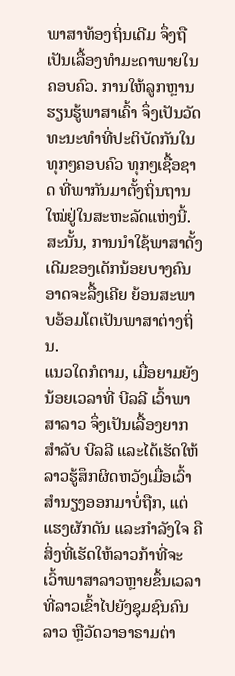ພາສາທ້ອງຖິ່ນເດີມ ຈຶ່ງຖືເປັນເລື້ອງທໍາມະດາພາຍໃນຄອບຄົວ. ການໃຫ້ລູກຫຼານຮຽນຮູ້ພາສາເຄົ້າ ຈຶ່ງເປັນວັດທະນະທໍາທີ່ປະຕິບັດກັນໃນທຸກໆຄອບຄົວ ທຸກໆເຊື້ອຊາດ ທີ່ພາກັນມາຕັ້ງຖິ່ນຖານໃໝ່ຢູ່ໃນສະຫະລັດແຫ່ງນີ້. ສະນັ້ນ, ການນໍາໃຊ້ພາສາດັ້ງເດີມຂອງເດັກນ້ອຍບາງຄົນ ອາດຈະລື້ງເຄີຍ ຍ້ອນສະພາບອ້ອມໂຕເປັນພາສາຕ່າງຖິ່ນ.
ແນວໃດກໍຕາມ, ເມື່ອຍາມຍັງນ້ອຍເວລາທີ່ ບີລລີ ເວົ້າພາສາລາວ ຈຶ່ງເປັນເລື້ອງຍາກສໍາລັບ ບີລລີ ແລະໄດ້ເຮັດໃຫ້ລາວຮູ້ສຶກຜິດຫວັງເມື່ອເວົ້າສໍານຽງອອກມາບໍ່ຖືກ, ແຕ່ແຮງຜັກດັນ ແລະກໍາລັງໃຈ ຄືສິ່ງທີ່ເຮັດໃຫ້ລາວກ້າທີ່ຈະເວົ້າພາສາລາວຫຼາຍຂຶ້ນເວລາທີ່ລາວເຂົ້າໄປຍັງຊຸມຊົນຄົນລາວ ຫຼືວັດວາອາຣາມຕ່າ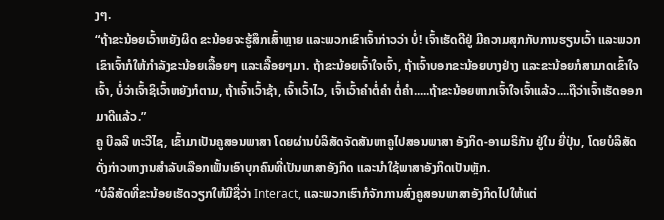ງໆ.
“ຖ້າຂະນ້ອຍເວົ້າຫຍັງຜິດ ຂະນ້ອຍຈະຮູ້ສຶກເສົ້າຫຼາຍ ແລະພວກເຂົາເຈົ້າກ່າວວ່າ ບໍ່! ເຈົ້າເຮັດດີຢູ່ ມີຄວາມສຸກກັບການຮຽນເວົ້າ ແລະພວກເຂົາເຈົ້າກໍໃຫ້ກໍາລັງຂະນ້ອຍເລື້ອຍໆ ແລະເລື້ອຍໆມາ. ຖ້າຂະນ້ອຍເຈົ້າໃຈເຈົ້າ, ຖ້າເຈົ້າບອກຂະນ້ອຍບາງຢ່າງ ແລະຂະນ້ອຍກໍສາມາດເຂົ້າໃຈເຈົ້າ, ບໍ່ວ່າເຈົ້າຊິເວົ້າຫຍັງກໍຕາມ, ຖ້າເຈົ້າເວົ້າຊ້າ, ເຈົ້າເວົ້າໄວ, ເຈົ້າເວົ້າຄໍາຕໍ່ຄໍາ ຕໍ່ຄໍາ.....ຖ້າຂະນ້ອຍຫາກເຈົ້າໃຈເຈົ້າແລ້ວ....ຖືວ່າເຈົ້າເຮັດອອກມາດີແລ້ວ.”
ຄູ ບີລລີ ທະວີໄຊ, ເຂົ້າມາເປັນຄູສອນພາສາ ໂດຍຜ່ານບໍລິສັດຈັດສັນຫາຄູໄປສອນພາສາ ອັງກິດ-ອາເມຣິກັນ ຢູ່ໃນ ຍີ່ປຸ່ນ, ໂດຍບໍລິສັດດັ່ງກ່າວຫາງານສໍາລັບເລືອກເຟັ້ນເອົາບຸກຄົນທີ່ເປັນພາສາອັງກິດ ແລະນໍາໃຊ້ພາສາອັງກິດເປັນຫຼັກ.
“ບໍລິສັດທີ່ຂະນ້ອຍເຮັດວຽກໃຫ້ມີຊື່ວ່າ Interact, ແລະພວກເຮົາກໍຈັກການສົ່ງຄູສອນພາສາອັງກິດໄປໃຫ້ແຕ່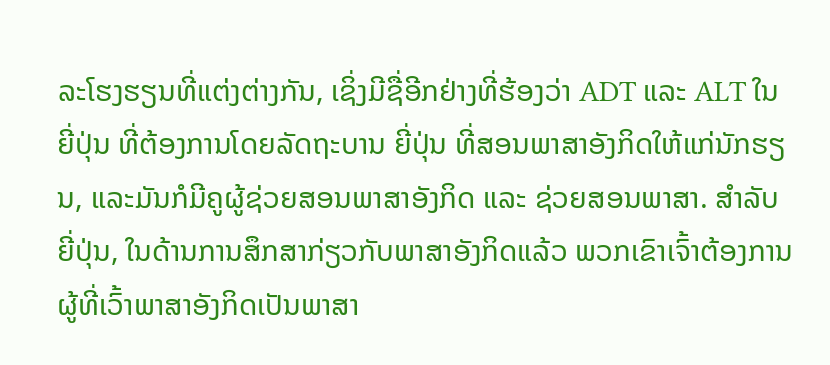ລະໂຮງຮຽນທີ່ແຕ່ງຕ່າງກັນ, ເຊິ່ງມີຊື່ອີກຢ່າງທີ່ຮ້ອງວ່າ ADT ແລະ ALT ໃນ ຍີ່ປຸ່ນ ທີ່ຕ້ອງການໂດຍລັດຖະບານ ຍີ່ປຸ່ນ ທີ່ສອນພາສາອັງກິດໃຫ້ແກ່ນັກຮຽນ, ແລະມັນກໍມີຄູຜູ້ຊ່ວຍສອນພາສາອັງກິດ ແລະ ຊ່ວຍສອນພາສາ. ສໍາລັບ ຍີ່ປຸ່ນ, ໃນດ້ານການສຶກສາກ່ຽວກັບພາສາອັງກິດແລ້ວ ພວກເຂົາເຈົ້າຕ້ອງການຜູ້ທີ່ເວົ້າພາສາອັງກິດເປັນພາສາ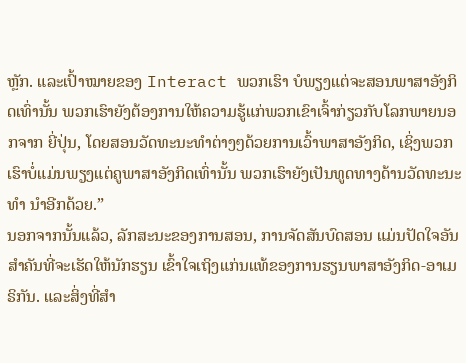ຫຼັກ. ແລະເປົ້າໝາຍຂອງ Interact ພວກເຮົາ ບໍພຽງແຕ່ຈະສອນພາສາອັງກິດເທົ່ານັ້ນ ພວກເຮົາຍັງຕ້ອງການໃຫ້ຄວາມຮູ້ແກ່ພວກເຂົາເຈົ້າກ່ຽວກັບໂລກພາຍນອກຈາກ ຍີ່ປຸ່ນ, ໂດຍສອນວັດທະນະທໍາຕ່າງໆດ້ວຍການເວົ້າພາສາອັງກິດ, ເຊິ່ງພວກເຮົາບໍ່ແມ່ນພຽງແຕ່ຄູພາສາອັງກິດເທົ່ານັ້ນ ພວກເຮົາຍັງເປັນທູດທາງດ້ານວັດທະນະທໍາ ນໍາອີກດ້ວຍ.”
ນອກຈາກນັ້ນແລ້ວ, ລັກສະນະຂອງການສອນ, ການຈັດສັນບົດສອນ ແມ່ນປັດໃຈອັນສໍາຄັນທີ່ຈະເຮັດໃຫ້ນັກຮຽນ ເຂົ້າໃຈເຖິງແກ່ນແທ້ຂອງການຮຽນພາສາອັງກິດ-ອາເມຣິກັນ. ແລະສິ່ງທີ່ສໍາ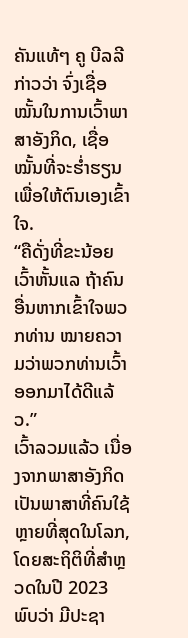ຄັນແທ້ໆ ຄູ ບີລລີ ກ່າວວ່າ ຈົ່ງເຊື່ອໝັ້ນໃນການເວົ້າພາສາອັງກິດ, ເຊື່ອໝັ້ນທີ່ຈະຮໍ່າຮຽນເພື່ອໃຫ້ຕົນເອງເຂົ້າໃຈ.
“ຄືດັ່ງທີ່ຂະນ້ອຍເວົ້າຫັ້ນແລ ຖ້າຄົນອື່ນຫາກເຂົ້າໃຈພວກທ່ານ ໝາຍຄວາມວ່າພວກທ່ານເວົ້າອອກມາໄດ້ດີແລ້ວ.”
ເວົ້າລວມແລ້ວ ເນື່ອງຈາກພາສາອັງກິດເປັນພາສາທີ່ຄົນໃຊ້ຫຼາຍທີ່ສຸດໃນໂລກ, ໂດຍສະຖິຕິທີ່ສໍາຫຼວດໃນປີ 2023 ພົບວ່າ ມີປະຊາ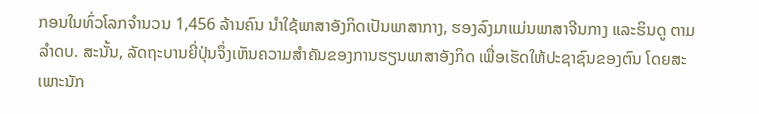ກອນໃນທົ່ວໂລກຈໍານວນ 1,456 ລ້ານຄົນ ນໍາໃຊ້ພາສາອັງກິດເປັນພາສາກາງ, ຮອງລົງມາແມ່ນພາສາຈີນກາງ ແລະຮິນດູ ຕາມລໍາດບ. ສະນັ້ນ, ລັດຖະບານຍີ່ປຸ່ນຈຶ່ງເຫັນຄວາມສໍາຄັນຂອງການຮຽນພາສາອັງກິດ ເພື່ອເຮັດໃຫ້ປະຊາຊົນຂອງຕົນ ໂດຍສະເພາະນັກ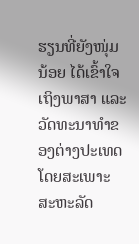ຮຽນທີ່ຍັງໜຸ່ມນ້ອຍ ໄດ້ເຂົ້າໃຈເຖິງພາສາ ແລະວັດທະນາທໍາຂອງຕ່າງປະເທດ ໂດຍສະເພາະສະຫະລັດ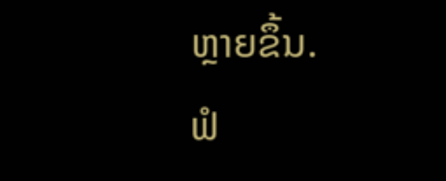ຫຼາຍຂຶ້ນ.
ຟໍ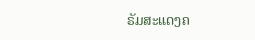ຣັມສະແດງຄ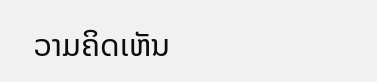ວາມຄິດເຫັນ